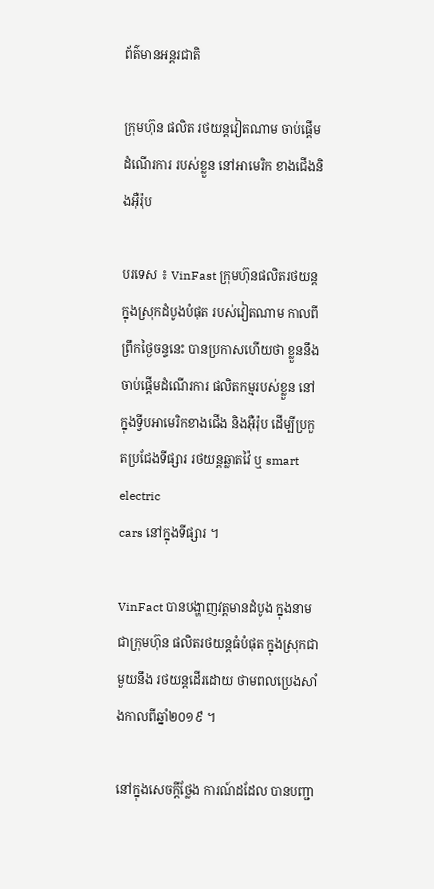ព័ត៌មានអន្តរជាតិ

ក្រុមហ៊ុន ផលិត រថយន្តវៀតណាម ចាប់ផ្តើមដំណើរការ របស់ខ្លួន នៅអាមេរិក ខាងជើងនិងអ៊ឺរ៉ុប

បរទេស ៖ VinFast ក្រុមហ៊ុនផលិតរថយន្ត ក្នុងស្រុកដំបូងបំផុត របស់វៀតណាម កាលពីព្រឹកថ្ងៃចន្ទនេះ បានប្រកាសហើយថា ខ្លួននឹងចាប់ផ្តើមដំណើរការ ផលិតកម្មរបស់ខ្លួន នៅក្នុងទ្វីបអាមេរិកខាងជើង និងអ៊ឺរ៉ុប ដើម្បីប្រកួតប្រជែងទីផ្សារ រថយន្តឆ្លាតវ៉ៃ ឬ smart electric
cars នៅក្នុងទីផ្សារ ។

VinFact បានបង្ហាញវត្តមានដំបូង ក្នុងនាមជាក្រុមហ៊ុន ផលិតរថយន្តធំបំផុត ក្នុងស្រុកជាមួយនឹង រថយន្តដើរដោយ ថាមពលប្រេងសាំងកាលពីឆ្នាំ២០១៩ ។

នៅក្នុងសេចក្តីថ្លែង ការណ៍ដដែល បានបញ្ជា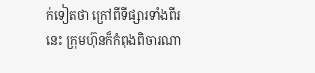ក់ទៀតថា ក្រៅពីទីផ្សារទាំងពីរនេះ ក្រុមហ៊ុនក៏កំពុងពិចារណា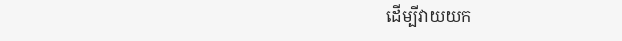ដើម្បីវាយយក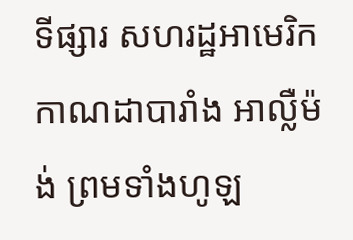ទីផ្សារ សហរដ្ឋអាមេរិក កាណដាបារាំង អាល្លឺម៉ង់ ព្រមទាំងហូឡ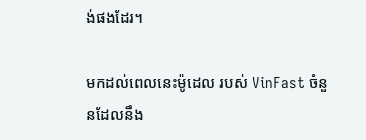ង់ផងដែរ។

មកដល់ពេលនេះម៉ូដេល របស់ VinFast ចំនួនដែលនឹង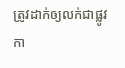ត្រូវដាក់ឲ្យលក់ជាផ្លូវកា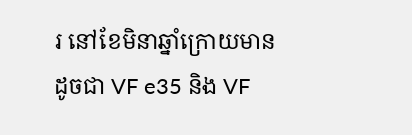រ នៅខែមិនាឆ្នាំក្រោយមានដូចជា VF e35 និង VF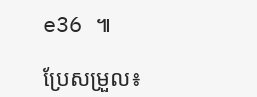e36 ៕

ប្រែសម្រួល៖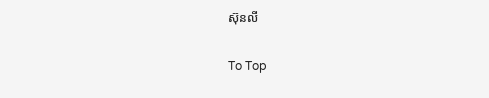ស៊ុនលី

To Top